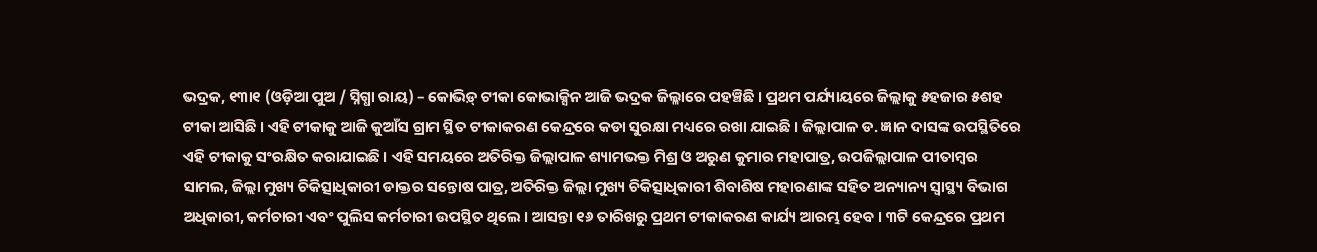ଭଦ୍ରକ, ୧୩ା୧ (ଓଡ଼ିଆ ପୁଅ / ସ୍ନିଗ୍ଧା ରାୟ) – କୋଭିଡ଼୍ ଟୀକା କୋଭାକ୍ସିନ ଆଜି ଭଦ୍ରକ ଜିଲ୍ଳାରେ ପହଞ୍ଚିଛି । ପ୍ରଥମ ପର୍ଯ୍ୟାୟରେ ଜିଲ୍ଲାକୁ ୫ହଜାର ୫ଶହ ଟୀକା ଆସିଛି । ଏହି ଟୀକାକୁ ଆଜି କୁଆଁସ ଗ୍ରାମ ସ୍ଥିତ ଟୀକାକରଣ କେନ୍ଦ୍ରରେ କଡା ସୁରକ୍ଷା ମଧ୍ୟରେ ରଖା ଯାଇଛି । ଜିଲ୍ଲାପାଳ ଡ. ଜ୍ଞାନ ଦାସଙ୍କ ଉପସ୍ଥିତିରେ ଏହି ଟୀକାକୁ ସଂରକ୍ଷିତ କରାଯାଇଛି । ଏହି ସମୟରେ ଅତିରିକ୍ତ ଜିଲ୍ଲାପାଳ ଶ୍ୟାମଭକ୍ତ ମିଶ୍ର ଓ ଅରୁଣ କୁମାର ମହାପାତ୍ର, ଉପଜିଲ୍ଲାପାଳ ପୀତାମ୍ବର ସାମଲ, ଜିଲ୍ଲା ମୁଖ୍ୟ ଚିକିତ୍ସାଧିକାରୀ ଡାକ୍ତର ସନ୍ତୋଷ ପାତ୍ର, ଅତିରିକ୍ତ ଜିଲ୍ଲା ମୁଖ୍ୟ ଚିକିତ୍ସାଧିକାରୀ ଶିବାଶିଷ ମହାରଣାଙ୍କ ସହିତ ଅନ୍ୟାନ୍ୟ ସ୍ୱାସ୍ଥ୍ୟ ବିଭାଗ ଅଧିକାରୀ, କର୍ମଚାରୀ ଏବଂ ପୁଲିସ କର୍ମଚାରୀ ଉପସ୍ଥିତ ଥିଲେ । ଆସନ୍ତା ୧୬ ତାରିଖରୁ ପ୍ରଥମ ଟୀକାକରଣ କାର୍ଯ୍ୟ ଆରମ୍ଭ ହେବ । ୩ଟି କେନ୍ଦ୍ରରେ ପ୍ରଥମ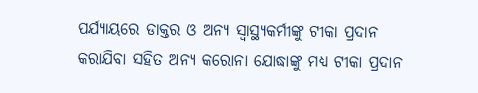ପର୍ଯ୍ୟାୟରେ ଡାକ୍ତର ଓ ଅନ୍ୟ ସ୍ୱାସ୍ଥ୍ୟକର୍ମୀଙ୍କୁ ଟୀକା ପ୍ରଦାନ କରାଯିବା ସହିତ ଅନ୍ୟ କରୋନା ଯୋଦ୍ଧାଙ୍କୁ ମଧ୍ୟ ଟୀକା ପ୍ରଦାନ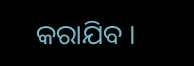କରାଯିବ ।